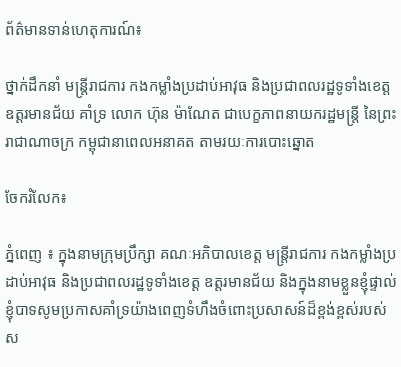ព័ត៌មានទាន់ហេតុការណ៍៖

ថ្នាក់ដឹកនាំ មន្រ្តីរាជការ កងកម្លាំងប្រដាប់អាវុធ និងប្រជាពលរដ្ឋទូទាំងខេត្ត ឧត្ដរមានជ័យ គាំទ្រ លោក ហ៊ុន ម៉ាណែត ជាបេក្ខភាពនាយករដ្ឋមន្ត្រី នៃព្រះរាជាណាចក្រ កម្ពុជានាពេលអនាគត តាមរយៈការបោះឆ្នោត

ចែករំលែក៖

ភ្នំពេញ ៖ ក្នុងនាមក្រុមប្រឹក្សា គណៈអភិបាលខេត្ត មន្រ្តីរាជការ កងកម្លាំងប្រដាប់អាវុធ និងប្រជាពលរដ្ឋទូទាំងខេត្ត ឧត្ដរមានជ័យ និងក្នុងនាមខ្លួនខ្ញុំផ្ទាល់ ខ្ញុំបាទសូមប្រកាសគាំទ្រយ៉ាងពេញទំហឹងចំពោះប្រសាសន៍ដ៏ខ្ពង់ខ្ពស់របស់ ស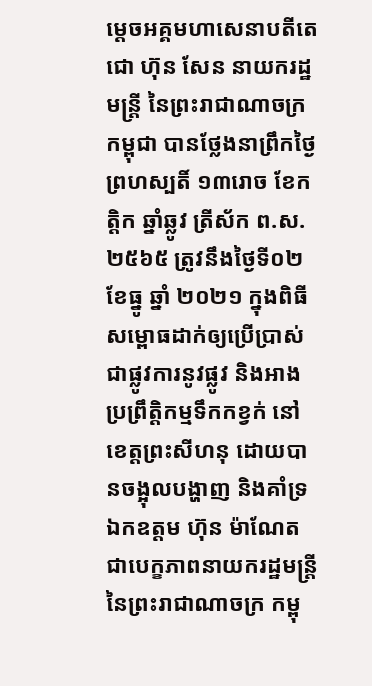ម្តេចអគ្គមហាសេនាបតីតេជោ ហ៊ុន សែន នាយករដ្ឋមន្ត្រី នៃព្រះរាជាណាចក្រកម្ពុជា បានថ្លែងនាព្រឹកថ្ងៃព្រហស្បតិ៍ ១៣រោច ខែកត្តិក ឆ្នាំឆ្លូវ ត្រីស័ក ព.ស. ២៥៦៥ ត្រូវនឹងថ្ងៃទី០២ ខែធ្នូ ឆ្នាំ ២០២១ ក្នុងពិធីសម្ពោធដាក់ឲ្យប្រើប្រាស់ជាផ្លូវការនូវផ្លូវ និងអាងប្រព្រឹត្តិកម្មទឹកកខ្វក់ នៅខេត្តព្រះសីហនុ ដោយបានចង្អុលបង្ហាញ និងគាំទ្រឯកឧត្តម ហ៊ុន ម៉ាណែត ជាបេក្ខភាពនាយករដ្ឋមន្ត្រី នៃព្រះរាជាណាចក្រ កម្ពុ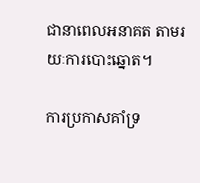ជានាពេលអនាគត តាមរយៈការបោះឆ្នោត។

ការប្រកាសគាំទ្រ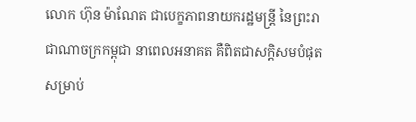លោក ហ៊ុន ម៉ាណែត ជាបេក្ខភាពនាយករដ្ឋមន្ត្រី នៃព្រះរាជាណាចក្រកម្ពុជា នាពេលអនាគត គឺពិតជាសក្តិសមបំផុតសម្រាប់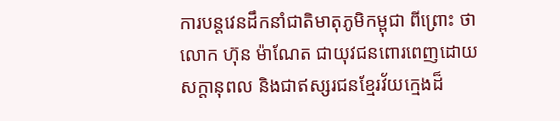ការបន្តវេនដឹកនាំជាតិមាតុភូមិកម្ពុជា ពីព្រោះ ថាលោក ហ៊ុន ម៉ាណែត ជាយុវជនពោរពេញដោយសក្តានុពល និងជាឥស្សរជនខ្មែរវ័យក្មេងដ៏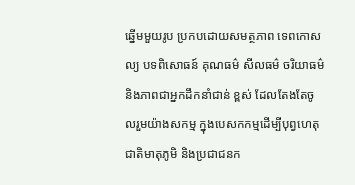ឆ្នើមមួយរូប ប្រកបដោយសមត្ថភាព ទេពកោសល្យ បទពិសោធន៍ គុណធម៌ សីលធម៌ ចរិយាធម៌ និងភាពជាអ្នកដឹកនាំជាន់ ខ្ពស់ ដែលតែងតែចូលរួមយ៉ាងសកម្ម ក្នុងបេសកកម្មដើម្បីបុព្វហេតុជាតិមាតុភូមិ និងប្រជាជនក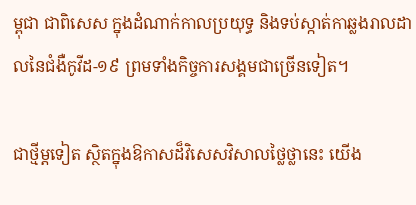ម្ពុជា ជាពិសេស ក្នុងដំណាក់កាលប្រយុទ្ធ និងទប់ស្កាត់កាឆ្លងរាលដាលនៃជំងឺកូវីដ-១៩ ព្រមទាំងកិច្ចការសង្គមជាច្រើនទៀត។

ជាថ្មីម្ដទៀត ស្ថិតក្នុងឱកាសដ៏វិសេសវិសាលថ្លៃថ្លានេះ យើង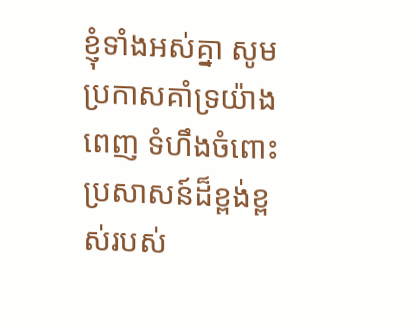ខ្ញុំទាំងអស់គ្នា សូមប្រកាសគាំទ្រយ៉ាងពេញ ទំហឹងចំពោះប្រសាសន៍ដ៏ខ្ពង់ខ្ពស់របស់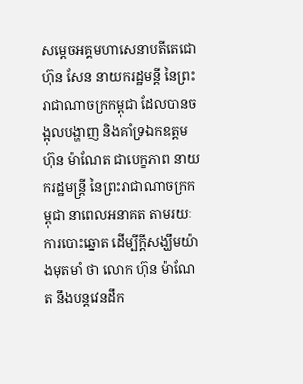សម្តេចអគ្គមហាសេនាបតីតេជោ ហ៊ុន សែន នាយករដ្ឋមន្តី នៃព្រះរាជាណាចក្រកម្ពុជា ដែលបានចង្អុលបង្ហាញ និងគាំទ្រឯកឧត្តម ហ៊ុន ម៉ាណែត ជាបេក្ខភាព នាយករដ្ឋមន្ត្រី នៃព្រះរាជាណាចក្រកម្ពុជា នាពេលអនាគត តាមរយៈការបោះឆ្នោត ដើម្បីក្តីសង្ឃឹមយ៉ាងមុតមាំ ថា លោក ហ៊ុន ម៉ាណែត នឹងបន្តវេនដឹក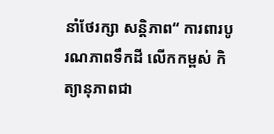នាំថែរក្សា សន្តិភាព“ ការពារបូរណភាពទឹកដី លើកកម្ពស់ កិត្យានុភាពជា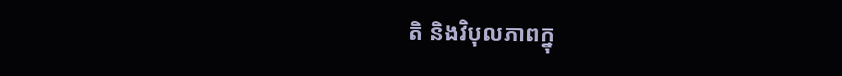តិ និងវិបុលភាពក្នុ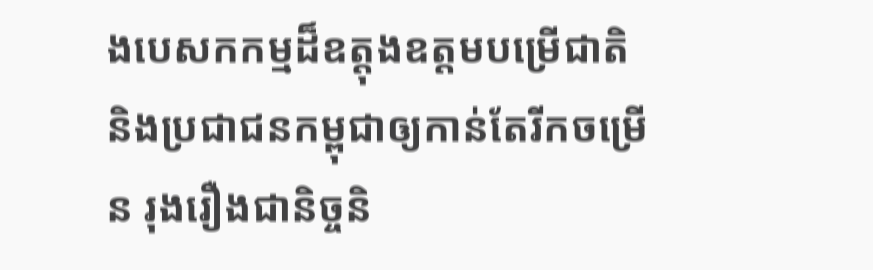ងបេសកកម្មដ៏ឧត្តុងឧត្តមបម្រើជាតិ និងប្រជាជនកម្ពុជាឲ្យកាន់តែរីកចម្រើន រុងរឿងជានិច្ចនិ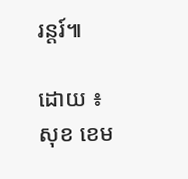រន្តរ៍៕

ដោយ ៖ សុខ ខេម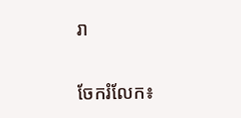រា


ចែករំលែក៖